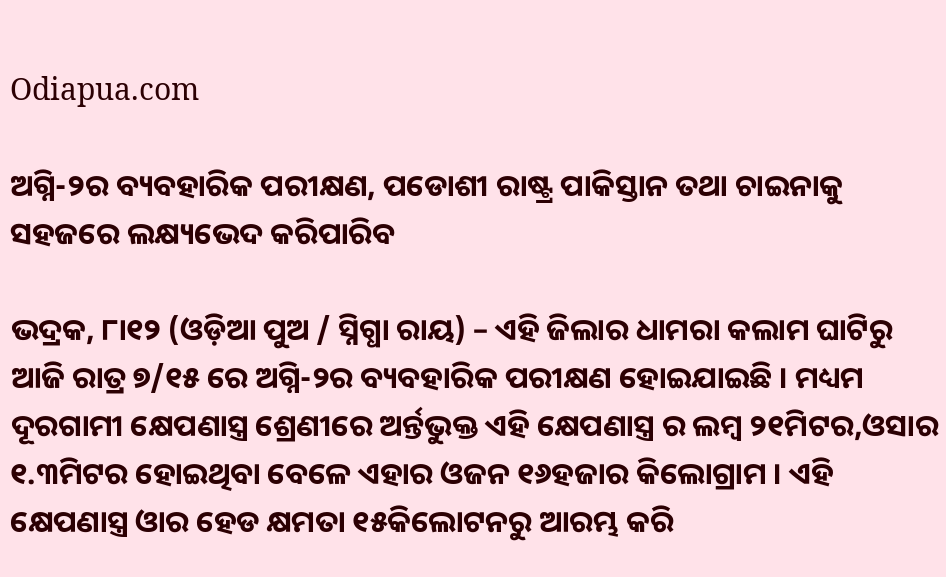Odiapua.com

ଅଗ୍ନି-୨ର ବ୍ୟବହାରିକ ପରୀକ୍ଷଣ, ପଡୋଶୀ ରାଷ୍ଟ୍ର ପାକିସ୍ତାନ ତଥା ଚାଇନାକୁ ସହଜରେ ଲକ୍ଷ୍ୟଭେଦ କରିପାରିବ

ଭଦ୍ରକ, ୮ା୧୨ (ଓଡ଼ିଆ ପୁଅ / ସ୍ନିଗ୍ଧା ରାୟ) – ଏହି ଜିଲାର ଧାମରା କଲାମ ଘାଟିରୁ ଆଜି ରାତ୍ର ୭/୧୫ ରେ ଅଗ୍ନି-୨ର ବ୍ୟବହାରିକ ପରୀକ୍ଷଣ ହୋଇଯାଇଛି । ମଧ୍ୟମ ଦୂରଗାମୀ କ୍ଷେପଣାସ୍ତ୍ର ଶ୍ରେଣୀରେ ଅର୍ନ୍ତଭୁକ୍ତ ଏହି କ୍ଷେପଣାସ୍ତ୍ର ର ଲମ୍ବ ୨୧ମିଟର,ଓସାର ୧.୩ମିଟର ହୋଇଥିବା ବେଳେ ଏହାର ଓଜନ ୧୬ହଜାର କିଲୋଗ୍ରାମ । ଏହି କ୍ଷେପଣାସ୍ତ୍ର ଓାର ହେଡ କ୍ଷମତା ୧୫କିଲୋଟନରୁ ଆରମ୍ଭ କରି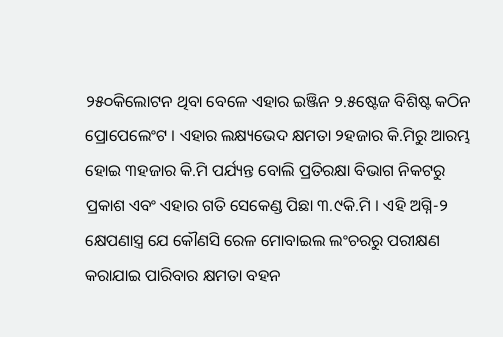୨୫୦କିଲୋଟନ ଥିବା ବେଳେ ଏହାର ଇଞ୍ଜିନ ୨.୫ଷ୍ଟେଜ ବିଶିଷ୍ଟ କଠିନ ପ୍ରୋପେଲେଂଟ । ଏହାର ଲକ୍ଷ୍ୟଭେଦ କ୍ଷମତା ୨ହଜାର କି.ମିରୁ ଆରମ୍ଭ ହୋଇ ୩ହଜାର କି.ମି ପର୍ଯ୍ୟନ୍ତ ବୋଲି ପ୍ରତିରକ୍ଷା ବିଭାଗ ନିକଟରୁ ପ୍ରକାଶ ଏବଂ ଏହାର ଗତି ସେକେଣ୍ଡ ପିଛା ୩.୯କି.ମି । ଏହି ଅଗ୍ନି-୨ କ୍ଷେପଣାସ୍ତ୍ର ଯେ କୌଣସି ରେଳ ମୋବାଇଲ ଲଂଚରରୁ ପରୀକ୍ଷଣ କରାଯାଇ ପାରିବାର କ୍ଷମତା ବହନ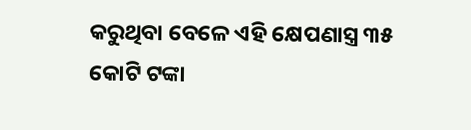କରୁଥିବା ବେଳେ ଏହି କ୍ଷେପଣାସ୍ତ୍ର ୩୫ କୋଟି ଟଙ୍କା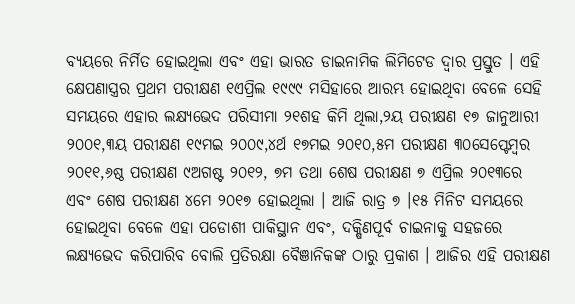ବ୍ୟୟରେ ନିର୍ମିତ ହୋଇଥିଲା ଏବଂ ଏହା ଭାରତ ଡାଇନାମିକ ଲିମିଟେଡ ଦ୍ୱାର ପ୍ରସ୍ତୁତ । ଏହି କ୍ଷେପଣାସ୍ତ୍ରର ପ୍ରଥମ ପରୀକ୍ଷଣ ୧ଏପ୍ରିଲ ୧୯୯୯ ମସିହାରେ ଆରମ୍ଭ ହୋଇଥିବା ବେଳେ ସେହି ସମୟରେ ଏହାର ଲକ୍ଷ୍ୟଭେଦ ପରିସୀମା ୨୧ଶହ କିମି ଥିଲା,୨ୟ ପରୀକ୍ଷଣ ୧୭ ଜାନୁଆରୀ ୨୦୦୧,୩ୟ ପରୀକ୍ଷଣ ୧୯ମଇ ୨୦୦୯,୪ର୍ଥ ୧୭ମଇ ୨୦୧୦,୫ମ ପରୀକ୍ଷଣ ୩୦ସେପ୍ଟେମ୍ବର ୨୦୧୧,୬ଷ୍ଠ ପରୀକ୍ଷଣ ୯ଅଗଷ୍ଟ ୨୦୧୨, ୭ମ ତଥା ଶେଷ ପରୀକ୍ଷଣ ୭ ଏପ୍ରିଲ ୨୦୧୩ରେ ଏବଂ ଶେଷ ପରୀକ୍ଷଣ ୪ମେ ୨୦୧୭ ହୋଇଥିଲା । ଆଜି ରାତ୍ର ୭ ।୧୫ ମିନିଟ ସମୟରେ ହୋଇଥିବା ବେଳେ ଏହା ପଡୋଶୀ ପାକିସ୍ଥାନ ଏବଂ, ଦକ୍ଷିଣପୂର୍ବ ଚାଇନାକୁ ସହଜରେ ଲକ୍ଷ୍ୟଭେଦ କରିପାରିବ ବୋଲି ପ୍ରତିରକ୍ଷା ବୈଞାନିକଙ୍କ ଠାରୁ ପ୍ରକାଶ । ଆଜିର ଏହି ପରୀକ୍ଷଣ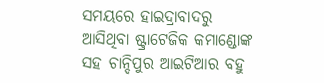ସମୟରେ ହାଇଦ୍ରାବାଦରୁ ଆସିଥିବା ଷ୍ଟ୍ରାଟେଜିକ କମାଣ୍ଡୋଙ୍କ ସହ ଚାନ୍ଦିପୁର ଆଇଟିଆର ବହୁ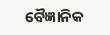ବୈଜ୍ଞାନିକ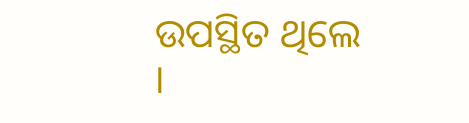ଉପସ୍ଥିତ ଥିଲେ ।